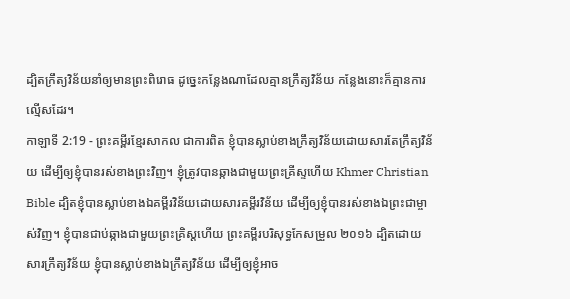ដ្បិតក្រឹត្យវិន័យនាំឲ្យមានព្រះពិរោធ ដូច្នេះកន្លែងណាដែលគ្មានក្រឹត្យវិន័យ កន្លែងនោះក៏គ្មានការល្មើសដែរ។
កាឡាទី 2:19 - ព្រះគម្ពីរខ្មែរសាកល ជាការពិត ខ្ញុំបានស្លាប់ខាងក្រឹត្យវិន័យដោយសារតែក្រឹត្យវិន័យ ដើម្បីឲ្យខ្ញុំបានរស់ខាងព្រះវិញ។ ខ្ញុំត្រូវបានឆ្កាងជាមួយព្រះគ្រីស្ទហើយ Khmer Christian Bible ដ្បិតខ្ញុំបានស្លាប់ខាងឯគម្ពីរវិន័យដោយសារគម្ពីរវិន័យ ដើម្បីឲ្យខ្ញុំបានរស់ខាងឯព្រះជាម្ចាស់វិញ។ ខ្ញុំបានជាប់ឆ្កាងជាមួយព្រះគ្រិស្ដហើយ ព្រះគម្ពីរបរិសុទ្ធកែសម្រួល ២០១៦ ដ្បិតដោយសារក្រឹត្យវិន័យ ខ្ញុំបានស្លាប់ខាងឯក្រឹត្យវិន័យ ដើម្បីឲ្យខ្ញុំអាច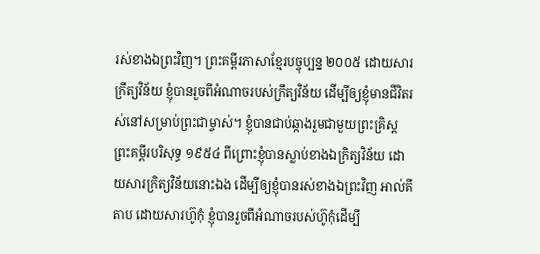រស់ខាងឯព្រះវិញ។ ព្រះគម្ពីរភាសាខ្មែរបច្ចុប្បន្ន ២០០៥ ដោយសារក្រឹត្យវិន័យ ខ្ញុំបានរួចពីអំណាចរបស់ក្រឹត្យវិន័យ ដើម្បីឲ្យខ្ញុំមានជីវិតរស់នៅសម្រាប់ព្រះជាម្ចាស់។ ខ្ញុំបានជាប់ឆ្កាងរួមជាមួយព្រះគ្រិស្ត ព្រះគម្ពីរបរិសុទ្ធ ១៩៥៤ ពីព្រោះខ្ញុំបានស្លាប់ខាងឯក្រិត្យវិន័យ ដោយសារក្រិត្យវិន័យនោះឯង ដើម្បីឲ្យខ្ញុំបានរស់ខាងឯព្រះវិញ អាល់គីតាប ដោយសារហ៊ូកុំ ខ្ញុំបានរួចពីអំណាចរបស់ហ៊ូកុំដើម្បី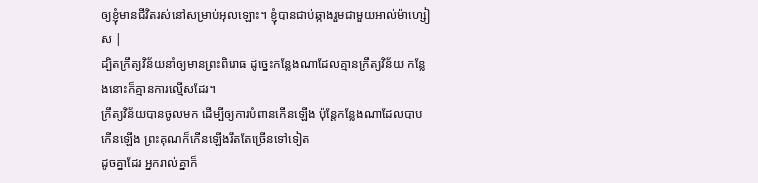ឲ្យខ្ញុំមានជីវិតរស់នៅសម្រាប់អុលឡោះ។ ខ្ញុំបានជាប់ឆ្កាងរួមជាមួយអាល់ម៉ាហ្សៀស |
ដ្បិតក្រឹត្យវិន័យនាំឲ្យមានព្រះពិរោធ ដូច្នេះកន្លែងណាដែលគ្មានក្រឹត្យវិន័យ កន្លែងនោះក៏គ្មានការល្មើសដែរ។
ក្រឹត្យវិន័យបានចូលមក ដើម្បីឲ្យការបំពានកើនឡើង ប៉ុន្តែកន្លែងណាដែលបាបកើនឡើង ព្រះគុណក៏កើនឡើងរឹតតែច្រើនទៅទៀត
ដូចគ្នាដែរ អ្នករាល់គ្នាក៏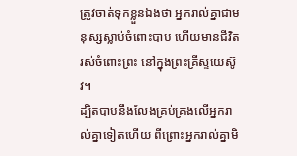ត្រូវចាត់ទុកខ្លួនឯងថា អ្នករាល់គ្នាជាមនុស្សស្លាប់ចំពោះបាប ហើយមានជីវិតរស់ចំពោះព្រះ នៅក្នុងព្រះគ្រីស្ទយេស៊ូវ។
ដ្បិតបាបនឹងលែងគ្រប់គ្រងលើអ្នករាល់គ្នាទៀតហើយ ពីព្រោះអ្នករាល់គ្នាមិ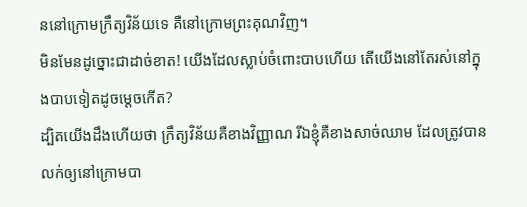ននៅក្រោមក្រឹត្យវិន័យទេ គឺនៅក្រោមព្រះគុណវិញ។
មិនមែនដូច្នោះជាដាច់ខាត! យើងដែលស្លាប់ចំពោះបាបហើយ តើយើងនៅតែរស់នៅក្នុងបាបទៀតដូចម្ដេចកើត?
ដ្បិតយើងដឹងហើយថា ក្រឹត្យវិន័យគឺខាងវិញ្ញាណ រីឯខ្ញុំគឺខាងសាច់ឈាម ដែលត្រូវបានលក់ឲ្យនៅក្រោមបា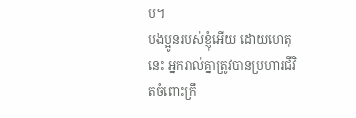ប។
បងប្អូនរបស់ខ្ញុំអើយ ដោយហេតុនេះ អ្នករាល់គ្នាត្រូវបានប្រហារជីវិតចំពោះក្រឹ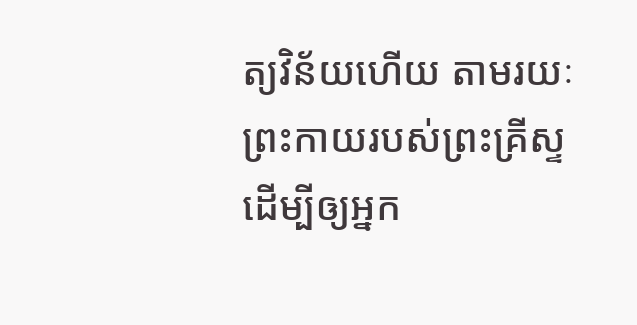ត្យវិន័យហើយ តាមរយៈព្រះកាយរបស់ព្រះគ្រីស្ទ ដើម្បីឲ្យអ្នក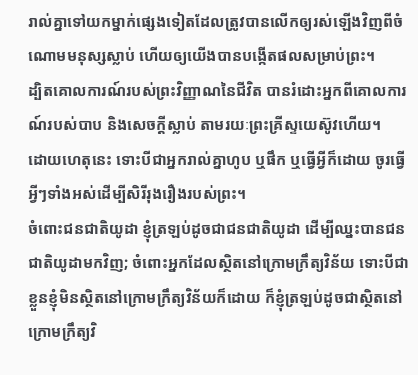រាល់គ្នាទៅយកម្នាក់ផ្សេងទៀតដែលត្រូវបានលើកឲ្យរស់ឡើងវិញពីចំណោមមនុស្សស្លាប់ ហើយឲ្យយើងបានបង្កើតផលសម្រាប់ព្រះ។
ដ្បិតគោលការណ៍របស់ព្រះវិញ្ញាណនៃជីវិត បានរំដោះអ្នកពីគោលការណ៍របស់បាប និងសេចក្ដីស្លាប់ តាមរយៈព្រះគ្រីស្ទយេស៊ូវហើយ។
ដោយហេតុនេះ ទោះបីជាអ្នករាល់គ្នាហូប ឬផឹក ឬធ្វើអ្វីក៏ដោយ ចូរធ្វើអ្វីៗទាំងអស់ដើម្បីសិរីរុងរឿងរបស់ព្រះ។
ចំពោះជនជាតិយូដា ខ្ញុំត្រឡប់ដូចជាជនជាតិយូដា ដើម្បីឈ្នះបានជនជាតិយូដាមកវិញ; ចំពោះអ្នកដែលស្ថិតនៅក្រោមក្រឹត្យវិន័យ ទោះបីជាខ្លួនខ្ញុំមិនស្ថិតនៅក្រោមក្រឹត្យវិន័យក៏ដោយ ក៏ខ្ញុំត្រឡប់ដូចជាស្ថិតនៅក្រោមក្រឹត្យវិ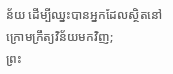ន័យ ដើម្បីឈ្នះបានអ្នកដែលស្ថិតនៅក្រោមក្រឹត្យវិន័យមកវិញ;
ព្រះ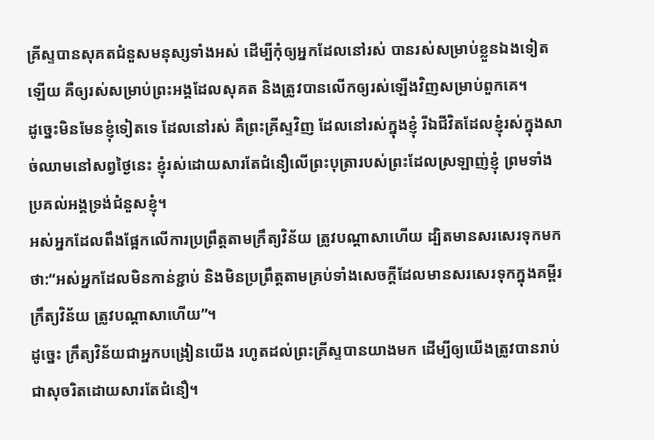គ្រីស្ទបានសុគតជំនួសមនុស្សទាំងអស់ ដើម្បីកុំឲ្យអ្នកដែលនៅរស់ បានរស់សម្រាប់ខ្លួនឯងទៀតឡើយ គឺឲ្យរស់សម្រាប់ព្រះអង្គដែលសុគត និងត្រូវបានលើកឲ្យរស់ឡើងវិញសម្រាប់ពួកគេ។
ដូច្នេះមិនមែនខ្ញុំទៀតទេ ដែលនៅរស់ គឺព្រះគ្រីស្ទវិញ ដែលនៅរស់ក្នុងខ្ញុំ រីឯជីវិតដែលខ្ញុំរស់ក្នុងសាច់ឈាមនៅសព្វថ្ងៃនេះ ខ្ញុំរស់ដោយសារតែជំនឿលើព្រះបុត្រារបស់ព្រះដែលស្រឡាញ់ខ្ញុំ ព្រមទាំងប្រគល់អង្គទ្រង់ជំនួសខ្ញុំ។
អស់អ្នកដែលពឹងផ្អែកលើការប្រព្រឹត្តតាមក្រឹត្យវិន័យ ត្រូវបណ្ដាសាហើយ ដ្បិតមានសរសេរទុកមកថា:“អស់អ្នកដែលមិនកាន់ខ្ជាប់ និងមិនប្រព្រឹត្តតាមគ្រប់ទាំងសេចក្ដីដែលមានសរសេរទុកក្នុងគម្ពីរក្រឹត្យវិន័យ ត្រូវបណ្ដាសាហើយ”។
ដូច្នេះ ក្រឹត្យវិន័យជាអ្នកបង្រៀនយើង រហូតដល់ព្រះគ្រីស្ទបានយាងមក ដើម្បីឲ្យយើងត្រូវបានរាប់ជាសុចរិតដោយសារតែជំនឿ។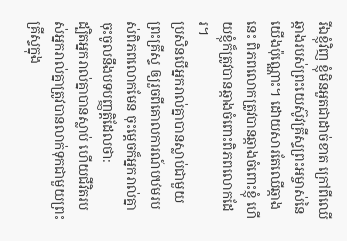រីឯខ្ញុំវិញ ខ្ញុំមិនអួតជាដាច់ខាត ក្រៅពីឈើឆ្កាងរបស់ព្រះយេស៊ូវគ្រីស្ទព្រះអម្ចាស់នៃយើងប៉ុណ្ណោះ។ ដោយសារតែឈើឆ្កាងនេះ ពិភពលោកត្រូវបានឆ្កាងចំពោះខ្ញុំ ហើយខ្ញុំក៏ត្រូវបានឆ្កាងចំពោះពិភពលោកដែរ។
ប្រសិនបើអ្នករាល់គ្នាបានស្លាប់ជាមួយព្រះគ្រីស្ទ ឲ្យរួចពីគោលការណ៍បឋមរបស់ពិភពលោកមែន ចុះម្ដេចក៏អ្នករាល់គ្នាចុះចូលនឹងបទបញ្ញត្តិដែលថា:
ដ្បិតអ្នករាល់គ្នាបានស្លាប់ ហើយជីវិតរបស់អ្នករាល់គ្នាត្រូវបានលាក់ទុកជាមួយព្រះគ្រីស្ទក្នុង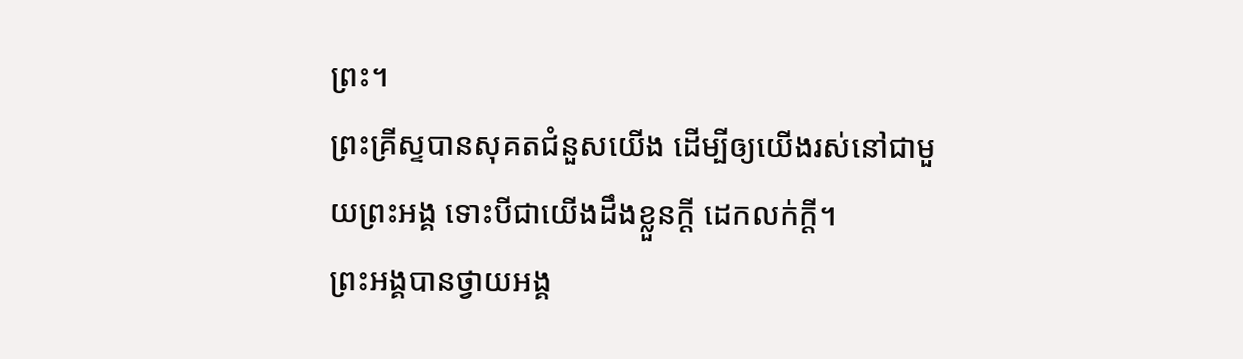ព្រះ។
ព្រះគ្រីស្ទបានសុគតជំនួសយើង ដើម្បីឲ្យយើងរស់នៅជាមួយព្រះអង្គ ទោះបីជាយើងដឹងខ្លួនក្ដី ដេកលក់ក្ដី។
ព្រះអង្គបានថ្វាយអង្គ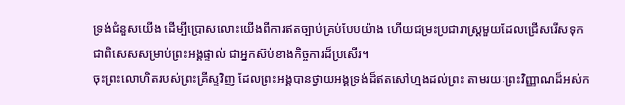ទ្រង់ជំនួសយើង ដើម្បីប្រោសលោះយើងពីការឥតច្បាប់គ្រប់បែបយ៉ាង ហើយជម្រះប្រជារាស្ត្រមួយដែលជ្រើសរើសទុកជាពិសេសសម្រាប់ព្រះអង្គផ្ទាល់ ជាអ្នកស៊ប់ខាងកិច្ចការដ៏ប្រសើរ។
ចុះព្រះលោហិតរបស់ព្រះគ្រីស្ទវិញ ដែលព្រះអង្គបានថ្វាយអង្គទ្រង់ដ៏ឥតសៅហ្មងដល់ព្រះ តាមរយៈព្រះវិញ្ញាណដ៏អស់ក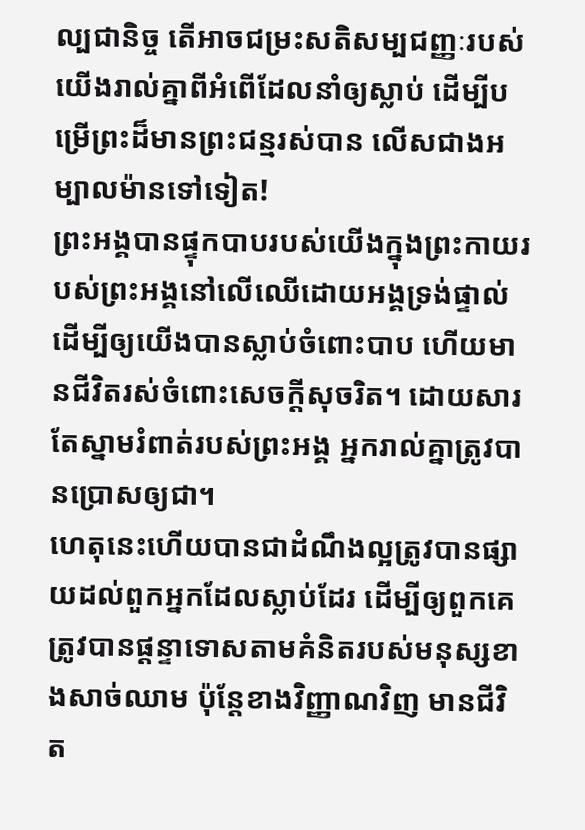ល្បជានិច្ច តើអាចជម្រះសតិសម្បជញ្ញៈរបស់យើងរាល់គ្នាពីអំពើដែលនាំឲ្យស្លាប់ ដើម្បីបម្រើព្រះដ៏មានព្រះជន្មរស់បាន លើសជាងអម្បាលម៉ានទៅទៀត!
ព្រះអង្គបានផ្ទុកបាបរបស់យើងក្នុងព្រះកាយរបស់ព្រះអង្គនៅលើឈើដោយអង្គទ្រង់ផ្ទាល់ ដើម្បីឲ្យយើងបានស្លាប់ចំពោះបាប ហើយមានជីវិតរស់ចំពោះសេចក្ដីសុចរិត។ ដោយសារតែស្នាមរំពាត់របស់ព្រះអង្គ អ្នករាល់គ្នាត្រូវបានប្រោសឲ្យជា។
ហេតុនេះហើយបានជាដំណឹងល្អត្រូវបានផ្សាយដល់ពួកអ្នកដែលស្លាប់ដែរ ដើម្បីឲ្យពួកគេត្រូវបានផ្ដន្ទាទោសតាមគំនិតរបស់មនុស្សខាងសាច់ឈាម ប៉ុន្តែខាងវិញ្ញាណវិញ មានជីវិត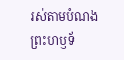រស់តាមបំណងព្រះហឫទ័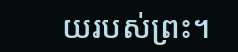យរបស់ព្រះ។